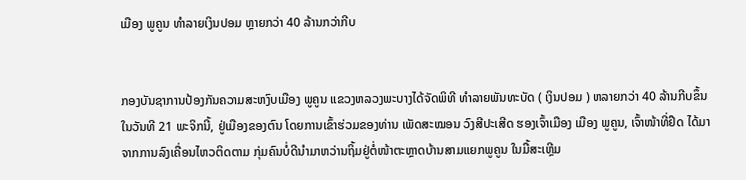ເມືອງ ພູຄູນ ທຳລາຍເງິນປອມ ຫຼາຍກວ່າ 40 ລ້ານກວ່າກີບ


ກອງບັນຊາການປ້ອງກັນຄວາມສະຫງົບເມືອງ ພູຄູນ ແຂວງຫລວງພະບາງໄດ້ຈັດພິທີ ທຳລາຍພັນທະບັດ ( ເງິນປອມ ) ຫລາຍກວ່າ 40 ລ້ານກີບຂຶ້ນໃນວັນທີ 21 ພະຈິກນີ້, ຢູ່ເມືອງຂອງຕົນ ໂດຍການເຂົ້າຮ່ວມຂອງທ່ານ ເພັດສະໝອນ ວົງສີປະເສີດ ຮອງເຈົ້າເມືອງ ເມືອງ ພູຄູນ, ເຈົ້າໜ້າທີ່ຢຶດ ໄດ້ມາຈາກການລົງເຄື່ອນໄຫວຕິດຕາມ ກຸ່ມຄົນບໍ່ດີນຳມາຫວ່ານຖິ້ມຢູ່ຕໍ່ໜ້າຕະຫຼາດບ້ານສາມແຍກພູຄູນ ໃນມື້ສະເຫຼີມ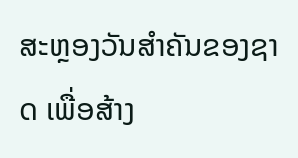ສະຫຼອງວັນສຳຄັນຂອງຊາດ ເພື່ອສ້າງ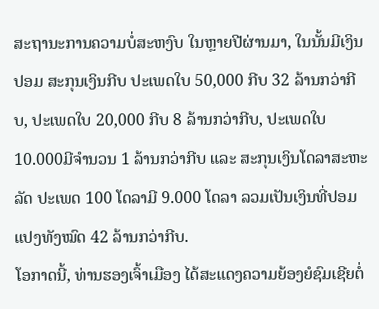ສະຖານະການຄວາມບໍ່ສະຫງົບ ໃນຫຼາຍປີຜ່ານມາ, ໃນນັ້ນມີເງິນປອມ ສະກຸນເງິນກີບ ປະເພດໃບ 50,000 ກີບ 32 ລ້ານກວ່າກີບ, ປະເພດໃບ 20,000 ກີບ 8 ລ້ານກວ່າກີບ, ປະເພດໃບ 10.000ມີຈຳນວນ 1 ລ້ານກວ່າກີບ ແລະ ສະກຸນເງິນໂດລາສະຫະລັດ ປະເພດ 100 ໂດລາມີ 9.000 ໂດລາ ລວມເປັນເງິນທີ່ປອມແປງທັງໝົດ 42 ລ້ານກວ່າກີບ.
ໂອກາດນີ້, ທ່ານຮອງເຈົ້າເມືອງ ໄດ້ສະແດງຄວາມຍ້ອງຍໍຊົມເຊີຍຕໍ່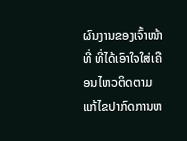ຜົນງານຂອງເຈົ້າໜ້າທີ່ ທີ່ໄດ້ເອົາໃຈໃສ່ເຄືອນໄຫວຕິດຕາມແກ້ໄຂປາກົດການຫ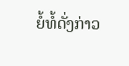ຍໍ້ທໍ້ດັ່ງກ່າວ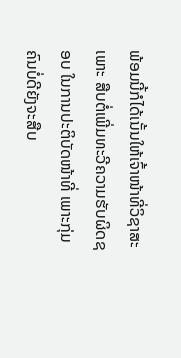ພ້ອມນີ້ກໍໄດ້ເນັ້ນໃຫ້ເຈົ້າໜ້າທີ່ວິຊາສະເພາະ ສືບຕໍ່ເພີ່ມທະວີຄວາມຮັບຜິດຊອບ ໃນການປະຕິບັດໜ້າທີ່ ເພາະກຸ່ມຄົນບໍ່ດີຍັງຈະສືບ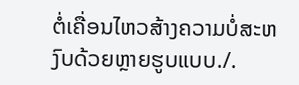ຕໍ່ເຄື່ອນໄຫວສ້າງຄວາມບໍ່ສະຫງົບດ້ວຍຫຼາຍຮູບແບບ./.